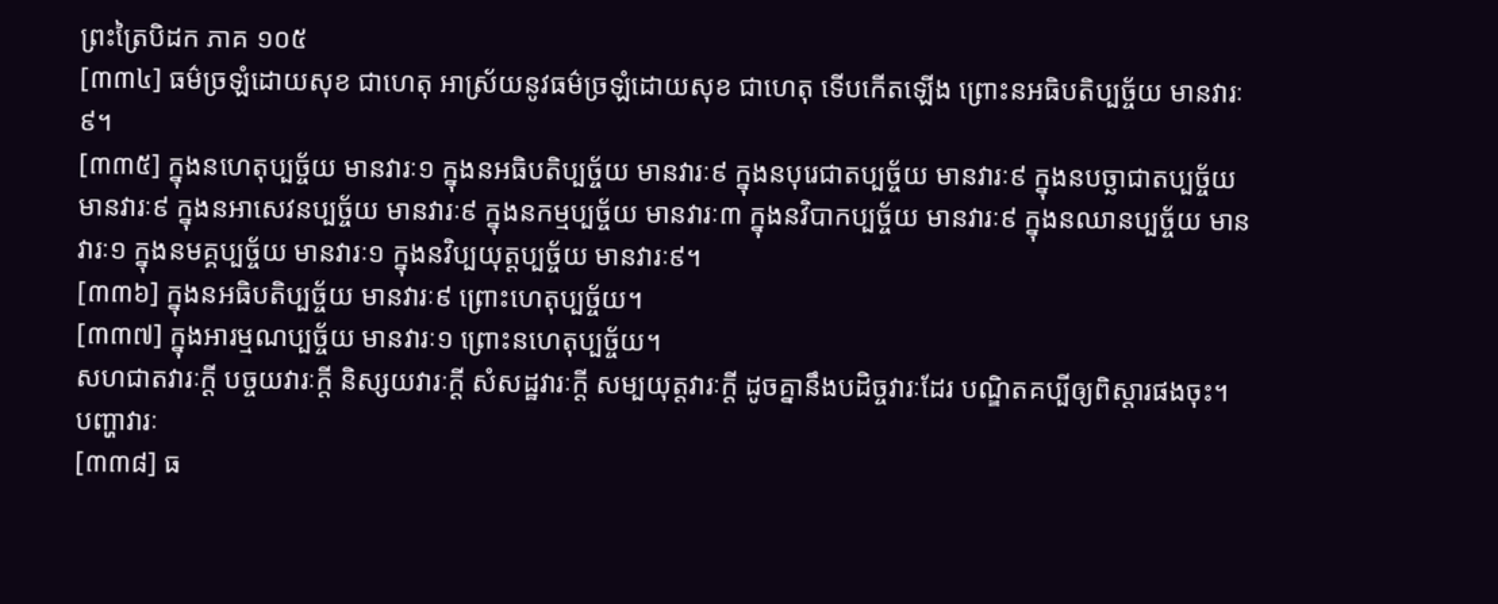ព្រះត្រៃបិដក ភាគ ១០៥
[៣៣៤] ធម៌ច្រឡំដោយសុខ ជាហេតុ អាស្រ័យនូវធម៌ច្រឡំដោយសុខ ជាហេតុ ទើបកើតឡើង ព្រោះនអធិបតិប្បច្ច័យ មានវារៈ៩។
[៣៣៥] ក្នុងនហេតុប្បច្ច័យ មានវារៈ១ ក្នុងនអធិបតិប្បច្ច័យ មានវារៈ៩ ក្នុងនបុរេជាតប្បច្ច័យ មានវារៈ៩ ក្នុងនបច្ឆាជាតប្បច្ច័យ មានវារៈ៩ ក្នុងនអាសេវនប្បច្ច័យ មានវារៈ៩ ក្នុងនកម្មប្បច្ច័យ មានវារៈ៣ ក្នុងនវិបាកប្បច្ច័យ មានវារៈ៩ ក្នុងនឈានប្បច្ច័យ មានវារៈ១ ក្នុងនមគ្គប្បច្ច័យ មានវារៈ១ ក្នុងនវិប្បយុត្តប្បច្ច័យ មានវារៈ៩។
[៣៣៦] ក្នុងនអធិបតិប្បច្ច័យ មានវារៈ៩ ព្រោះហេតុប្បច្ច័យ។
[៣៣៧] ក្នុងអារម្មណប្បច្ច័យ មានវារៈ១ ព្រោះនហេតុប្បច្ច័យ។
សហជាតវារៈក្តី បច្ចយវារៈក្តី និស្សយវារៈក្តី សំសដ្ឋវារៈក្តី សម្បយុត្តវារៈក្តី ដូចគ្នានឹងបដិច្ចវារៈដែរ បណ្ឌិតគប្បីឲ្យពិស្តារផងចុះ។
បញ្ហាវារៈ
[៣៣៨] ធ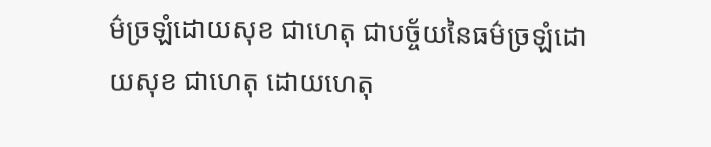ម៌ច្រឡំដោយសុខ ជាហេតុ ជាបច្ច័យនៃធម៌ច្រឡំដោយសុខ ជាហេតុ ដោយហេតុ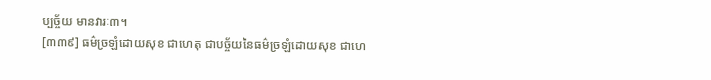ប្បច្ច័យ មានវារៈ៣។
[៣៣៩] ធម៌ច្រឡំដោយសុខ ជាហេតុ ជាបច្ច័យនៃធម៌ច្រឡំដោយសុខ ជាហេ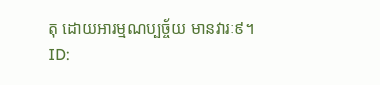តុ ដោយអារម្មណប្បច្ច័យ មានវារៈ៩។
ID: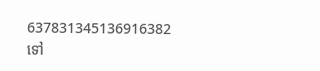637831345136916382
ទៅ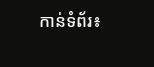កាន់ទំព័រ៖